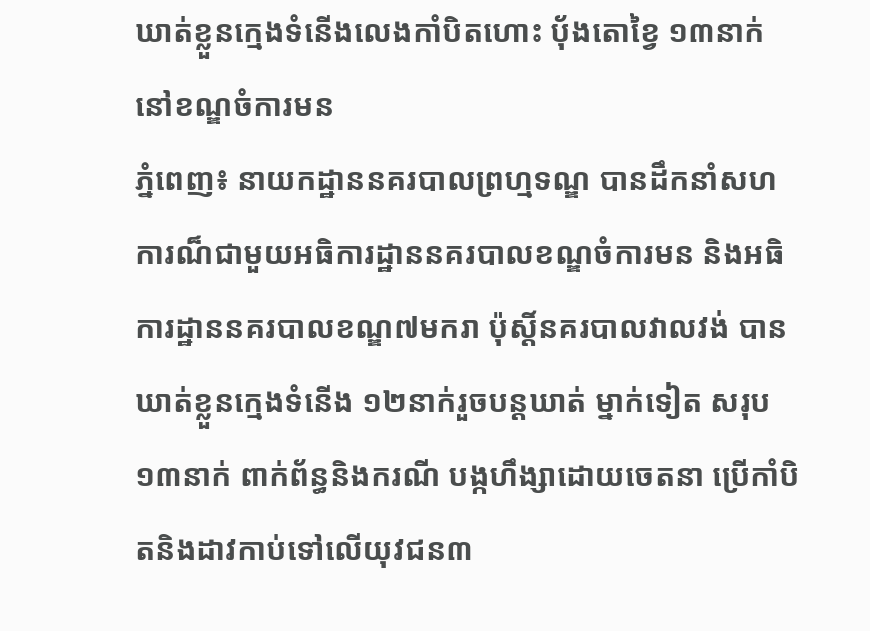ឃាត់ខ្លួនក្មេងទំនើងលេងកាំបិតហោះ ប៉័ងតោខ្វៃ ១៣នាក់ នៅខណ្ឌចំការមន
ភ្នំពេញ៖ នាយកដ្ឋាននគរបាលព្រហ្មទណ្ឌ បានដឹកនាំសហការណ៏ជាមួយអធិការដ្ឋាននគរបាលខណ្ឌចំការមន និងអធិការដ្ឋាននគរបាលខណ្ឌ៧មករា ប៉ុស្តិ៍នគរបាលវាលវង់ បានឃាត់ខ្លួនក្មេងទំនើង ១២នាក់រួចបន្តឃាត់ ម្នាក់ទៀត សរុប ១៣នាក់ ពាក់ព័ន្ធនិងករណី បង្កហឹង្សាដោយចេតនា ប្រើកាំបិតនិងដាវកាប់ទៅលើយុវជន៣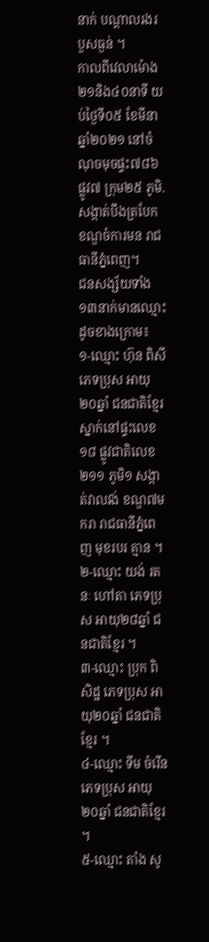នាក់ បណ្តាលរងរបួសធ្ងន់ ។
កាលពីវេលាម៉ោង២១និង៤០នាទី យប់ថ្ងៃទី០៥ ខែមីនា ឆ្នាំ២០២១ នៅចំណុចមុចផ្ទះ៧៨៦ ផ្លូវ៧ ក្រុម២៥ ភូមិ.សង្កាត់បឹងត្របែក ខណ្ឌចំការមន រាជធានីភ្នំពេញ។
ជនសង្ស័យទាំង ១៣នាក់មានឈ្មោះដូចខាងក្រោម៖
១-ឈ្មោះ ហ៊ុន ពិសី ភេទប្រុស អាយុ២០ឆ្នាំ ជនជាតិខ្មែរ ស្នាក់នៅផ្ទះលេខ១៨ ផ្លូវជាតិលេខ២១១ ភូមិ១ សង្កាត់វាលវង់ ខណ្ឌ៧មករា រាជធានីភ្នំពេញ មុខរបរ គ្មាន ។
២-ឈ្មោះ យង់ រតនៈ ហៅតា ភេទប្រុស អាយុ២៨ឆ្នាំ ជនជាតិខ្មែរ ។
៣-ឈ្មោះ ប្រុក ពិសិដ្ឋ ភេទប្រុស អាយុ២០ឆ្នាំ ជនជាតិខ្មែរ ។
៤-ឈ្មោះ ទីម ចំរើន ភេទប្រុស អាយុ២០ឆ្នាំ ជនជាតិខ្មែរ ។
៥-ឈ្មោះ តាំង សូ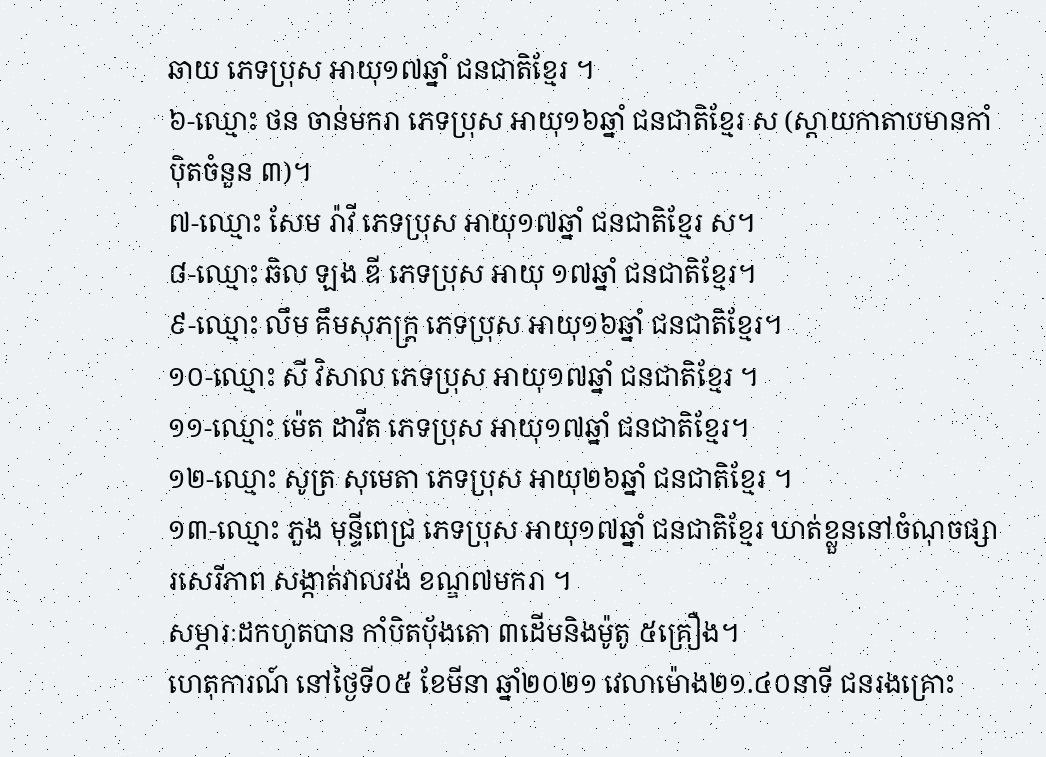ឆាយ ភេទប្រុស អាយុ១៧ឆ្នាំ ជនជាតិខ្មែរ ។
៦-ឈ្មោះ ថន ចាន់មករា ភេទប្រុស អាយុ១៦ឆ្នាំ ជនជាតិខ្មែរ ស (ស្តាយកាតាបមានកាំប៉ិតចំនួន ៣)។
៧-ឈ្មោះ សែម រ៉ាវី ភេទប្រុស អាយុ១៧ឆ្នាំ ជនជាតិខ្មែរ ស។
៨-ឈ្មោះ ឆិល ឡង ឌី ភេទប្រុស អាយុ ១៧ឆ្នាំ ជនជាតិខ្មែរ។
៩-ឈ្មោះ លឹម គឹមសុភក្ត្រ ភេទប្រុស អាយុ១៦ឆ្នាំ ជនជាតិខ្មែរ។
១០-ឈ្មោះ សី វិសាល ភេទប្រុស អាយុ១៧ឆ្នាំ ជនជាតិខ្មែរ ។
១១-ឈ្មោះ ម៉េត ដាវីត ភេទប្រុស អាយុ១៧ឆ្នាំ ជនជាតិខ្មែរ។
១២-ឈ្មោះ សូត្រ សុមេតា ភេទប្រុស អាយុ២៦ឆ្នាំ ជនជាតិខ្មែរ ។
១៣-ឈ្មោះ ភួង មុន្ទីពេជ្រ ភេទប្រុស អាយុ១៧ឆ្នាំ ជនជាតិខ្មែរ ឃាត់ខ្លួននៅចំណុចផ្សារសេរីភាព សង្កាត់វាលវង់ ខណ្ឌ៧មករា ។
សម្ភារៈដកហូតបាន កាំបិតប៉័ងតោ ៣ដើមនិងម៉ូតូ ៥គ្រឿង។
ហេតុការណ៍ នៅថ្ងៃទី០៥ ខែមីនា ឆ្នាំ២០២១ វេលាម៉ោង២១.៤០នាទី ជនរងគ្រោះ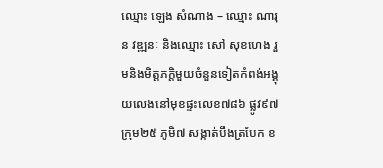ឈ្មោះ ឡេង សំណាង – ឈ្មោះ ណារុន វឌ្ឍនៈ និងឈ្មោះ សៅ សុខហេង រួមនិងមិត្តភក្តិមួយចំនួនទៀតកំពង់អង្គុយលេងនៅមុខផ្ទះលេខ៧៨៦ ផ្លូវ៩៧ ក្រុម២៥ ភូមិ៧ សង្កាត់បឹងត្របែក ខ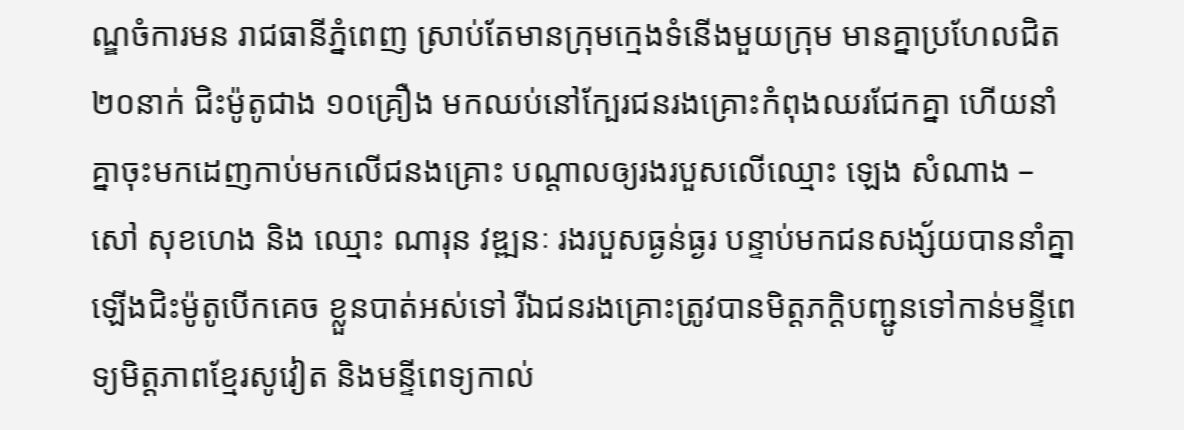ណ្ឌចំការមន រាជធានីភ្នំពេញ ស្រាប់តែមានក្រុមក្មេងទំនើងមួយក្រុម មានគ្នាប្រហែលជិត ២០នាក់ ជិះម៉ូតូជាង ១០គ្រឿង មកឈប់នៅក្បែរជនរងគ្រោះកំពុងឈរជែកគ្នា ហើយនាំគ្នាចុះមកដេញកាប់មកលើជនងគ្រោះ បណ្តាលឲ្យរងរបួសលើឈ្មោះ ឡេង សំណាង – សៅ សុខហេង និង ឈ្មោះ ណារុន វឌ្ឍនៈ រងរបួសធ្ងន់ធ្ងរ បន្ទាប់មកជនសង្ស័យបាននាំគ្នាឡើងជិះម៉ូតូបើកគេច ខ្លួនបាត់អស់ទៅ រីឯជនរងគ្រោះត្រូវបានមិត្តភក្តិបញ្ជូនទៅកាន់មន្ទីពេទ្យមិត្តភាពខ្មែរសូវៀត និងមន្ទីពេទ្យកាល់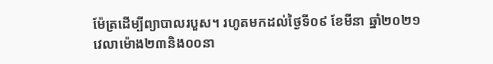ម៉ែត្រដើម្បីព្យាបាលរបួស។ រហូតមកដល់ថ្ងៃទី០៩ ខែមីនា ឆ្នាំ២០២១ វេលាម៉ោង២៣និង០០នា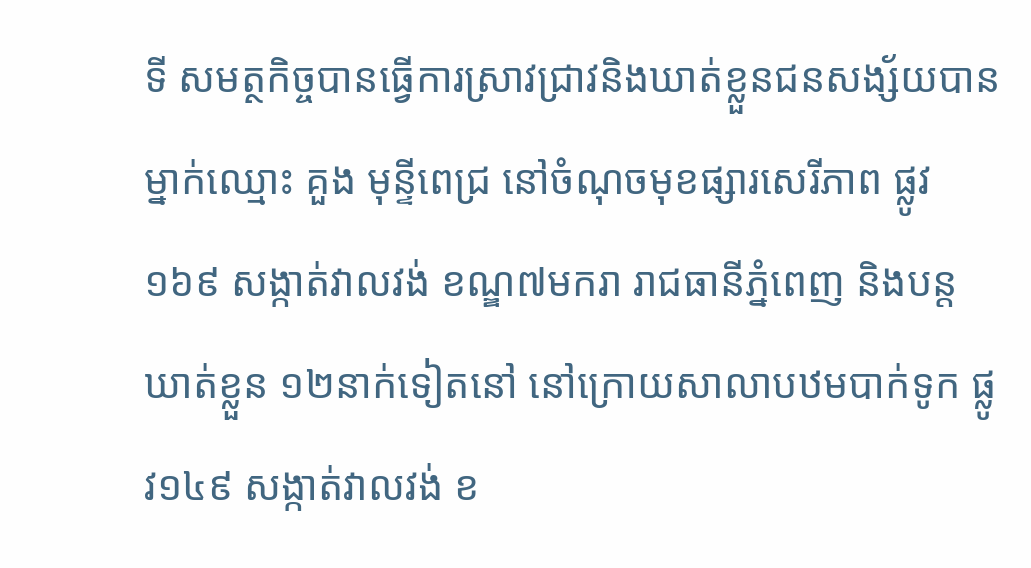ទី សមត្ថកិច្ចបានធ្វើការស្រាវជ្រាវនិងឃាត់ខ្លួនជនសង្ស័យបានម្នាក់ឈ្មោះ គួង មុន្ទីពេជ្រ នៅចំណុចមុខផ្សារសេរីភាព ផ្លូវ១៦៩ សង្កាត់វាលវង់ ខណ្ឌ៧មករា រាជធានីភ្នំពេញ និងបន្តឃាត់ខ្លួន ១២នាក់ទៀតនៅ នៅក្រោយសាលាបឋមបាក់ទូក ផ្លូវ១៤៩ សង្កាត់វាលវង់ ខ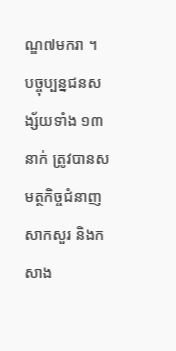ណ្ឌ៧មករា ។
បច្ចុប្បន្នជនសង្ស័យទាំង ១៣នាក់ ត្រូវបានសមត្ថកិច្ចជំនាញសាកសួរ និងកសាង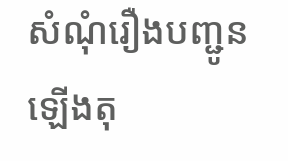សំណុំរឿងបញ្ជូនឡើងតុ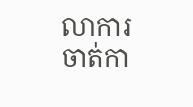លាការចាត់កា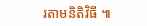រតាមនិតិវិធី ៕